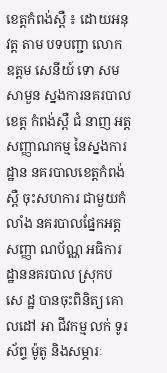ខេត្តកំពង់ស្ពឺ ៖ ដោយអនុវត្ត តាម បទបញ្ជា លោក ឧត្ដម សេនីយ៍ ទោ សម សាមួន ស្នងការនគរបាល ខេត្ដ កំពង់ស្ពឺ ជំ នាញ អត្ដសញ្ញាណកម្ម នៃស្នងការដ្ឋាន នគរបាលខេត្ដកំពង់ស្ពឺ ចុះសហការ ជាមួយកំលាំង នគរបាលផ្នែកអត្ដសញ្ញា ណប័ណ្ណ អធិការដ្ឋាននគរបាល ស្រុកប សេ ដ្ឋ បានចុះពិនិត្យ គោលដៅ អា ជីវកម្ម លក់ ទូរស័ព្ទ ម៉ូតូ និងសម្ភារៈ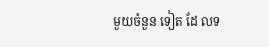មួយចំនួន ទៀត ដែ លទ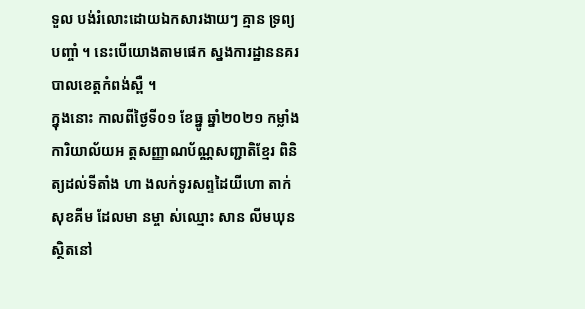ទួល បង់រំលោះដោយឯកសារងាយៗ គ្មាន ទ្រព្យ បញ្ចាំ ។ នេះបើយោងតាមផេក ស្នងការដ្ឋាននគរបាលខេត្តកំពង់ស្ពឺ ។
ក្នុងនោះ កាលពីថ្ងៃទី០១ ខែធ្នូ ឆ្នាំ២០២១ កម្លាំងការិយាល័យអ ត្តសញ្ញាណប័ណ្ណសញ្ជាតិខ្មែរ ពិនិត្យដល់ទីតាំង ហា ងលក់ទូរសព្ទដៃយីហោ តាក់ សុខគីម ដែលមា នម្ចា ស់ឈ្មោះ សាន លីមឃុន ស្ថិតនៅ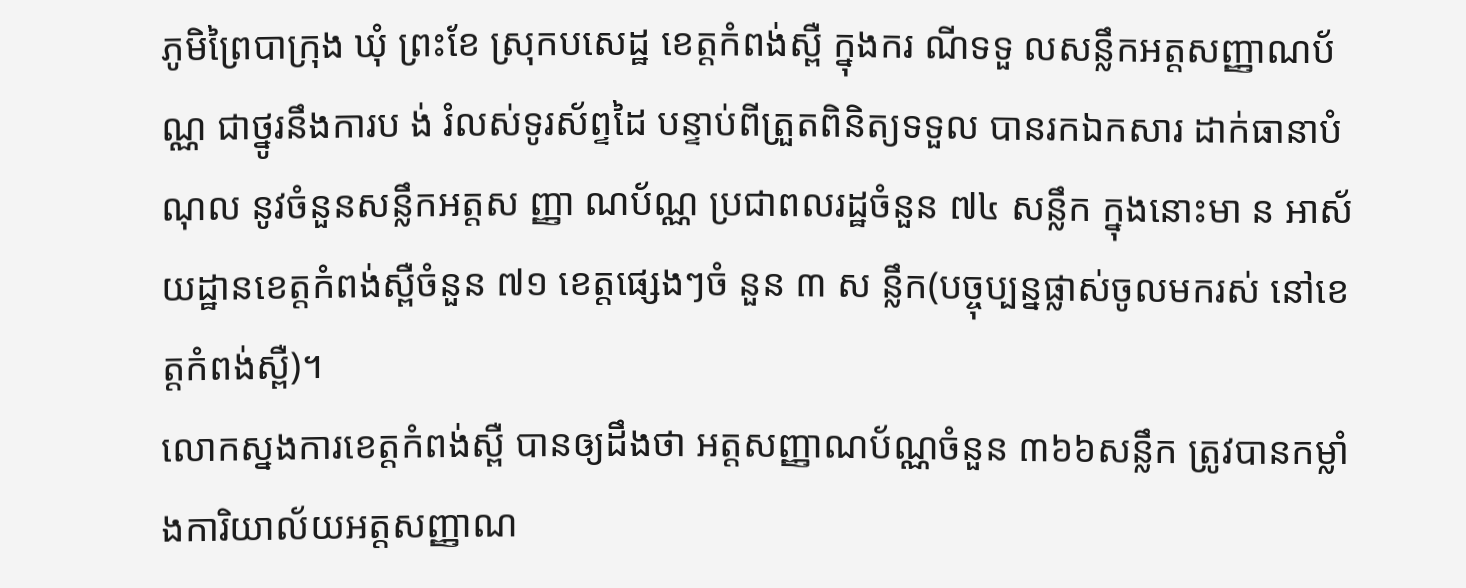ភូមិព្រៃបាក្រុង ឃុំ ព្រះខែ ស្រុកបសេដ្ឋ ខេត្តកំពង់ស្ពឺ ក្នុងករ ណីទទួ លសន្លឹកអត្តសញ្ញាណប័ណ្ណ ជាថ្នូរនឹងការប ង់ រំលស់ទូរស័ព្ទដៃ បន្ទាប់ពីត្រួតពិនិត្យទទួល បានរកឯកសារ ដាក់ធានាបំណុល នូវចំនួនសន្លឹកអត្តស ញ្ញា ណប័ណ្ណ ប្រជាពលរដ្ឋចំនួន ៧៤ សន្លឹក ក្នុងនោះមា ន អាស័យដ្ឋានខេត្តកំពង់ស្ពឺចំនួន ៧១ ខេត្តផ្សេងៗចំ នួន ៣ ស ន្លឹក(បច្ចុប្បន្នផ្លាស់ចូលមករស់ នៅខេត្តកំពង់ស្ពឺ)។
លោកស្នងការខេត្តកំពង់ស្ពឺ បានឲ្យដឹងថា អត្តសញ្ញាណប័ណ្ណចំនួន ៣៦៦សន្លឹក ត្រូវបានកម្លាំងការិយាល័យអត្តសញ្ញាណ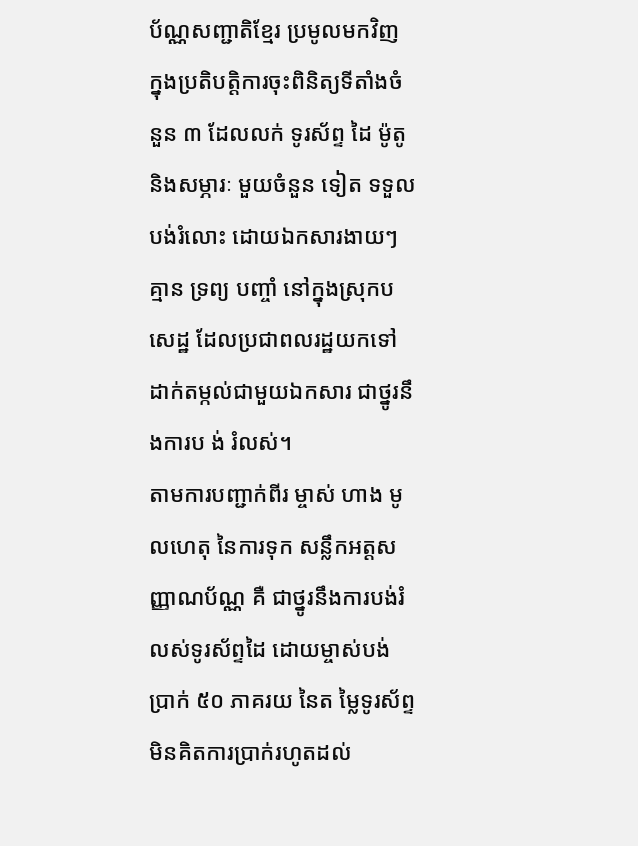ប័ណ្ណសញ្ជាតិខ្មែរ ប្រមូលមកវិញ ក្នុងប្រតិបត្តិការចុះពិនិត្យទីតាំងចំនួន ៣ ដែលលក់ ទូរស័ព្ទ ដៃ ម៉ូតូ និងសម្ភារៈ មួយចំនួន ទៀត ទទួល បង់រំលោះ ដោយឯកសារងាយៗ គ្មាន ទ្រព្យ បញ្ចាំ នៅក្នុងស្រុកបសេដ្ឋ ដែលប្រជាពលរដ្ឋយកទៅដាក់តម្កល់ជាមួយឯកសារ ជាថ្នូរនឹងការប ង់ រំលស់។
តាមការបញ្ជាក់ពីរ ម្ចាស់ ហាង មូលហេតុ នៃការទុក សន្លឹកអត្តសញ្ញាណប័ណ្ណ គឺ ជាថ្នូរនឹងការបង់រំលស់ទូរស័ព្ទដៃ ដោយម្ចាស់បង់ប្រាក់ ៥០ ភាគរយ នៃត ម្លៃទូរស័ព្ទ មិនគិតការប្រាក់រហូតដល់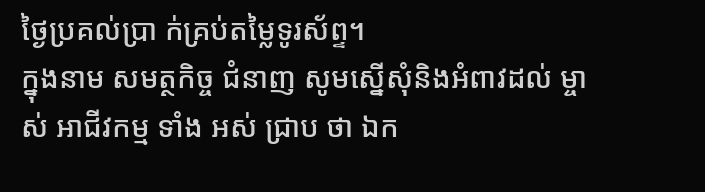ថ្ងៃប្រគល់ប្រា ក់គ្រប់តម្លៃទូរស័ព្ទ។
ក្នុងនាម សមត្ថកិច្ច ជំនាញ សូមស្នើសុំនិងអំពាវដល់ ម្ចាស់ អាជីវកម្ម ទាំង អស់ ជ្រាប ថា ឯក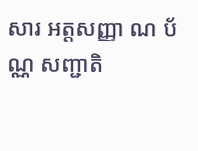សារ អត្ដសញ្ញា ណ ប័ណ្ណ សញ្ជាតិ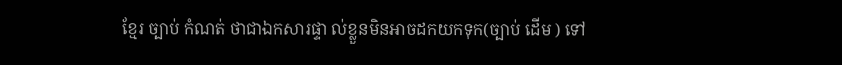ខ្មែរ ច្បាប់ កំណត់ ថាជាឯកសារផ្ទា ល់ខ្លួនមិនអាចដកយកទុក(ច្បាប់ ដើម ) ទៅ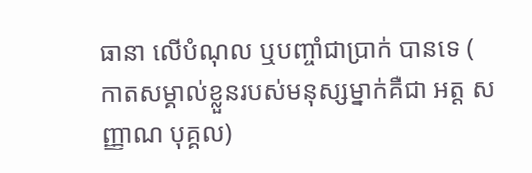ធានា លើបំណុល ឬបញ្ចាំជាប្រាក់ បានទេ ( កាតសម្គាល់ខ្លួនរបស់មនុស្សម្នាក់គឺជា អត្ដ សញ្ញាណ បុគ្គល)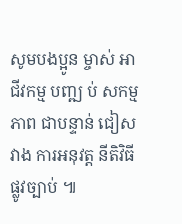សូមបងប្អូន ម្ចាស់ អាជីវកម្ម បញ្ឍ ប់ សកម្មភាព ជាបន្ទាន់ ជៀសវាង ការអនុវត្ត នីតិវិធី ផ្លូវច្បាប់ ៕